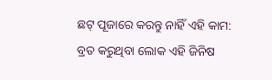ଛଟ୍ ପୂଜାରେ କରନ୍ତୁ ନାହିଁ ଏହି କାମ: ବ୍ରତ କରୁଥିବା ଲୋକ ଏହି ଜିନିଷ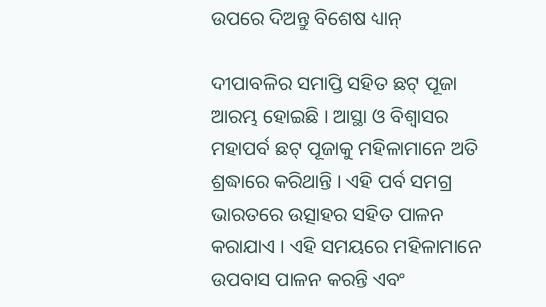ଉପରେ ଦିଅନ୍ତୁ ବିଶେଷ ଧ୍ୟାନ୍

ଦୀପାବଳିର ସମାପ୍ତି ସହିତ ଛଟ୍ ପୂଜା ଆରମ୍ଭ ହୋଇଛି । ଆସ୍ଥା ଓ ବିଶ୍ୱାସର ମହାପର୍ବ ଛଟ୍ ପୂଜାକୁ ମହିଳାମାନେ ଅତି ଶ୍ରଦ୍ଧାରେ କରିଥାନ୍ତି । ଏହି ପର୍ବ ସମଗ୍ର ଭାରତରେ ଉତ୍ସାହର ସହିତ ପାଳନ କରାଯାଏ । ଏହି ସମୟରେ ମହିଳାମାନେ ଉପବାସ ପାଳନ କରନ୍ତି ଏବଂ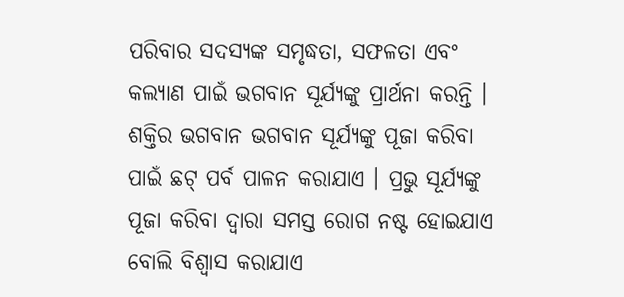ପରିବାର ସଦସ୍ୟଙ୍କ ସମୃଦ୍ଧତା, ସଫଳତା ଏବଂ କଲ୍ୟାଣ ପାଇଁ ଭଗବାନ ସୂର୍ଯ୍ୟଙ୍କୁ ପ୍ରାର୍ଥନା କରନ୍ତି । ଶକ୍ତିର ଭଗବାନ ଭଗବାନ ସୂର୍ଯ୍ୟଙ୍କୁ ପୂଜା କରିବା ପାଇଁ ଛଟ୍ ପର୍ବ ପାଳନ କରାଯାଏ । ପ୍ରଭୁ ସୂର୍ଯ୍ୟଙ୍କୁ ପୂଜା କରିବା ଦ୍ୱାରା ସମସ୍ତ ରୋଗ ନଷ୍ଟ ହୋଇଯାଏ ବୋଲି ବିଶ୍ୱାସ କରାଯାଏ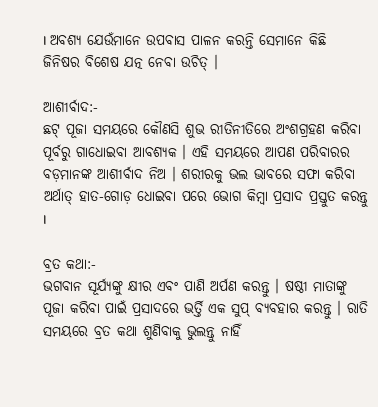। ଅବଶ୍ୟ ଯେଉଁମାନେ ଉପବାସ ପାଳନ କରନ୍ତି ସେମାନେ କିଛି ଜିନିଷର ବିଶେଷ ଯତ୍ନ ନେବା ଉଚିତ୍ ।

ଆଶୀର୍ବାଦ:-
ଛଟ୍ ପୂଜା ସମୟରେ କୌଣସି ଶୁଭ ରୀତିନୀତିରେ ଅଂଶଗ୍ରହଣ କରିବା ପୂର୍ବରୁ ଗାଧୋଇବା ଆବଶ୍ୟକ । ଏହି ସମୟରେ ଆପଣ ପରିବାରର ବଡ଼ମାନଙ୍କ ଆଶୀର୍ବାଦ ନିଅ । ଶରୀରକୁ ଭଲ ଭାବରେ ସଫା କରିବା ଅର୍ଥାତ୍ ହାତ-ଗୋଡ଼ ଧୋଇବା ପରେ ଭୋଗ କିମ୍ବା ପ୍ରସାଦ ପ୍ରସ୍ତୁତ କରନ୍ତୁ ।

ବ୍ରତ କଥା:-
ଭଗବାନ ସୂର୍ଯ୍ୟଙ୍କୁ କ୍ଷୀର ଏବଂ ପାଣି ଅର୍ପଣ କରନ୍ତୁ । ଷଷ୍ଠୀ ମାତାଙ୍କୁ ପୂଜା କରିବା ପାଇଁ ପ୍ରସାଦରେ ଭର୍ତ୍ତି ଏକ ସୁପ୍ ବ୍ୟବହାର କରନ୍ତୁ । ରାତି ସମୟରେ ବ୍ରତ କଥା ଶୁଣିବାକୁ ଭୁଲନ୍ତୁ ନାହିଁ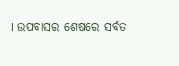। ଉପବାସର ଶେଷରେ ସର୍ବତ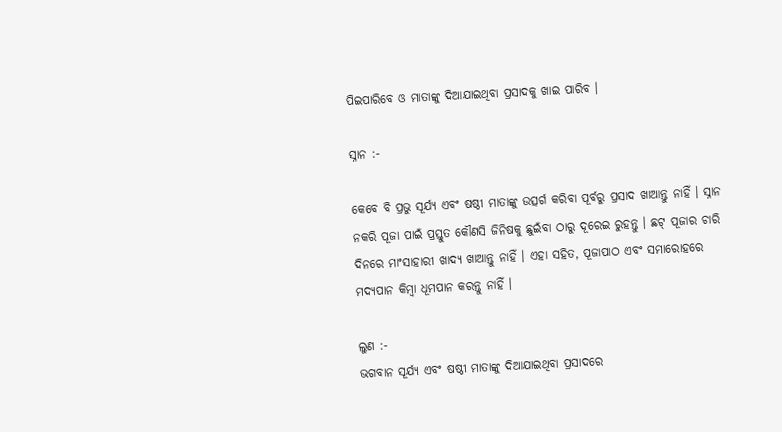ପିଇପାରିବେ ଓ ମାତାଙ୍କୁ ଦିଆଯାଇଥିବା ପ୍ରସାଦକୁ ଖାଇ ପାରିବ ।

ସ୍ନାନ :-

କେବେ ବି ପ୍ରଭୁ ସୂର୍ଯ୍ୟ ଏବଂ ଷଷ୍ଠୀ ମାତାଙ୍କୁ ଉତ୍ସର୍ଗ କରିବା ପୂର୍ବରୁ ପ୍ରସାଦ ଖାଆନ୍ତୁ ନାହିଁ । ସ୍ନାନ ନକରି ପୂଜା ପାଇଁ ପ୍ରସ୍ତୁତ କୌଣସି ଜିନିଷକୁ ଛୁଇଁବା ଠାରୁ ଦୂରେଇ ରୁହନ୍ତୁ । ଛଟ୍ ପୂଜାର ଚାରି ଦିନରେ ମାଂସାହାରୀ ଖାଦ୍ୟ ଖାଆନ୍ତୁ ନାହିଁ । ଏହା ସହିତ, ପୂଜାପାଠ ଏବଂ ସମାରୋହରେ ମଦ୍ୟପାନ କିମ୍ବା ଧୂମପାନ କରନ୍ତୁ ନାହିଁ ।

ଲୁଣ :-
ଭଗବାନ ସୂର୍ଯ୍ୟ ଏବଂ ଷଷ୍ଠୀ ମାତାଙ୍କୁ ଦିଆଯାଇଥିବା ପ୍ରସାଦରେ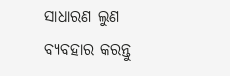ସାଧାରଣ ଲୁଣ ବ୍ୟବହାର କରନ୍ତୁ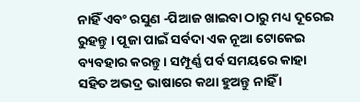ନାହିଁ ଏବଂ ରସୁଣ -ପିଆଜ ଖାଇବା ଠାରୁ ମଧ୍ୟ ଦୂରେଇ ରୁହନ୍ତୁ । ପୂଜା ପାଇଁ ସର୍ବଦା ଏକ ନୂଆ ଟୋକେଇ ବ୍ୟବହାର କରନ୍ତୁ । ସମ୍ପୂର୍ଣ୍ଣ ପର୍ବ ସମୟରେ କାହା ସହିତ ଅଭଦ୍ର ଭାଷାରେ କଥା ହୁଅନ୍ତୁ ନାହିଁ ।